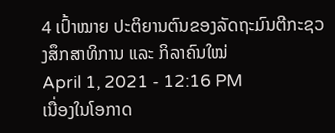4 ເປົ້າໝາຍ ປະຕິຍານຕົນຂອງລັດຖະມົນຕີກະຊວງສຶກສາທິການ ແລະ ກິລາຄົນໃໝ່
April 1, 2021 - 12:16 PM
ເນື່ອງໃນໂອກາດ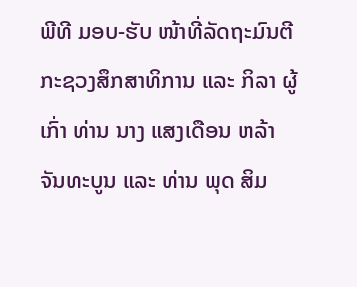ພີທີ ມອບ-ຮັບ ໜ້າທີ່ລັດຖະມົນຕີກະຊວງສຶກສາທິການ ແລະ ກິລາ ຜູ້ເກົ່າ ທ່ານ ນາງ ແສງເດືອນ ຫລ້າຈັນທະບູນ ແລະ ທ່ານ ພຸດ ສິມ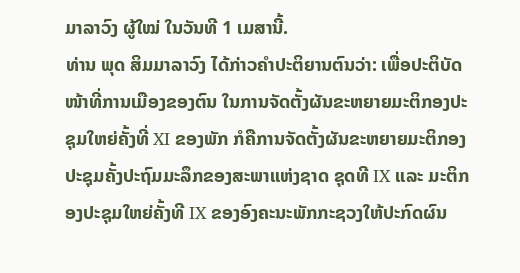ມາລາວົງ ຜູ້ໃໝ່ ໃນວັນທີ 1 ເມສານີ້.
ທ່ານ ພຸດ ສິມມາລາວົງ ໄດ້ກ່າວຄຳປະຕິຍານຕົນວ່າ: ເພື່ອປະຕິບັດໜ້າທີ່ການເມືອງຂອງຕົນ ໃນການຈັດຕັ້ງຜັນຂະຫຍາຍມະຕິກອງປະຊຸມໃຫຍ່ຄັ້ງທີ່ XI ຂອງພັກ ກໍຄືການຈັດຕັ້ງຜັນຂະຫຍາຍມະຕິກອງປະຊຸມຄັ້ງປະຖົມມະລຶກຂອງສະພາແຫ່ງຊາດ ຊຸດທີ IX ແລະ ມະຕິກອງປະຊຸມໃຫຍ່ຄັ້ງທີ IX ຂອງອົງຄະນະພັກກະຊວງໃຫ້ປະກົດຜົນ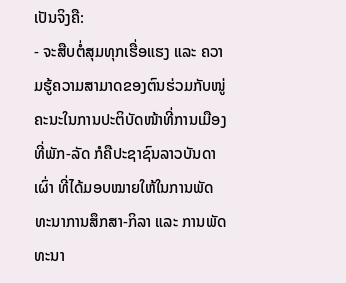ເປັນຈິງຄື:
- ຈະສືບຕໍ່ສຸມທຸກເຮື່ອແຮງ ແລະ ຄວາມຮູ້ຄວາມສາມາດຂອງຕົນຮ່ວມກັບໜູ່ຄະນະໃນການປະຕິບັດໜ້າທີ່ການເມືອງທີ່ພັກ-ລັດ ກໍຄືປະຊາຊົນລາວບັນດາເຜົ່າ ທີ່ໄດ້ມອບໝາຍໃຫ້ໃນການພັດທະນາການສຶກສາ-ກິລາ ແລະ ການພັດທະນາ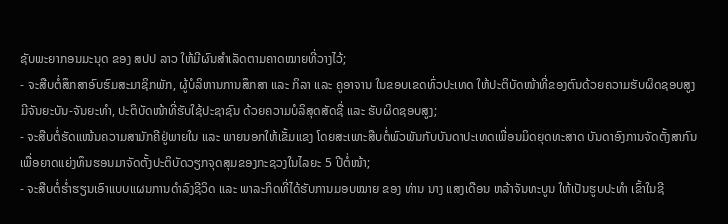ຊັບພະຍາກອນມະນຸດ ຂອງ ສປປ ລາວ ໃຫ້ມີຜົນສຳເລັດຕາມຄາດໝາຍທີ່ວາງໄວ້;
- ຈະສືບຕໍ່ສຶກສາອົບຮົມສະມາຊິກພັກ, ຜູ້ບໍລິຫານການສຶກສາ ແລະ ກິລາ ແລະ ຄູອາຈານ ໃນຂອບເຂດທົ່ວປະເທດ ໃຫ້ປະຕິບັດໜ້າທີ່ຂອງຕົນດ້ວຍຄວາມຮັບຜິດຊອບສູງ ມີຈັນຍະບັນ-ຈັນຍະທຳ, ປະຕິບັດໜ້າທີ່ຮັບໃຊ້ປະຊາຊົນ ດ້ວຍຄວາມບໍລິສຸດສັດຊື່ ແລະ ຮັບຜິດຊອບສູງ;
- ຈະສືບຕໍ່ຮັດແໜ້ນຄວາມສາມັກຄີຢູ່ພາຍໃນ ແລະ ພາຍນອກໃຫ້ເຂັ້ມແຂງ ໂດຍສະເພາະສືບຕໍ່ພົວພັນກັບບັນດາປະເທດເພື່ອນມິດຍຸດທະສາດ ບັນດາອົງການຈັດຕັ້ງສາກົນ ເພື່ອຍາດແຍ່ງທຶນຮອນມາຈັດຕັ້ງປະຕິບັດວຽກຈຸດສຸມຂອງກະຊວງໃນໄລຍະ 5 ປີຕໍ່ໜ້າ;
- ຈະສືບຕໍ່ຮໍ່າຮຽນເອົາແບບແຜນການດຳລົງຊີວິດ ແລະ ພາລະກິດທີ່ໄດ້ຮັບການມອບໝາຍ ຂອງ ທ່ານ ນາງ ແສງເດືອນ ຫລ້າຈັນທະບູນ ໃຫ້ເປັນຮູບປະທຳ ເຂົ້າໃນຊີ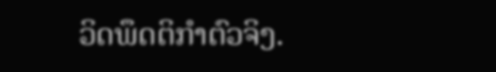ວິດພຶດຕິກຳຕົວຈິງ.